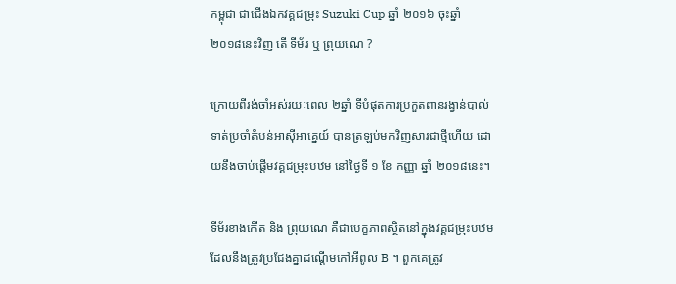កម្ពុជា ជាជើងឯកវគ្គជម្រុះ Suzuki Cup ឆ្នាំ ២០១៦ ចុះឆ្នាំ ២០១៨នេះវិញ តើ ទីម័រ ឬ ព្រុយណេ ?

ក្រោយពីរង់ចាំអស់រយៈពេល ២ឆ្នាំ ទីបំផុតការប្រកួតពានរង្វាន់បាល់ទាត់ប្រចាំតំបន់អាស៊ីអាគ្នេយ៍ បានត្រឡប់មកវិញសារជាថ្មីហើយ ដោយនឹងចាប់ផ្តើមវគ្គជម្រុះបឋម នៅថ្ងៃទី ១ ខែ កញ្ញា ឆ្នាំ ២០១៨នេះ។

ទីម័រខាងកើត និង ព្រុយណេ គឺជាបេក្ខភាពស្ថិតនៅក្នុងវគ្គជម្រុះបឋម ដែលនឹងត្រូវប្រជែងគ្នាដណ្តើមកៅអីពូល B ។ ពួកគេត្រូវ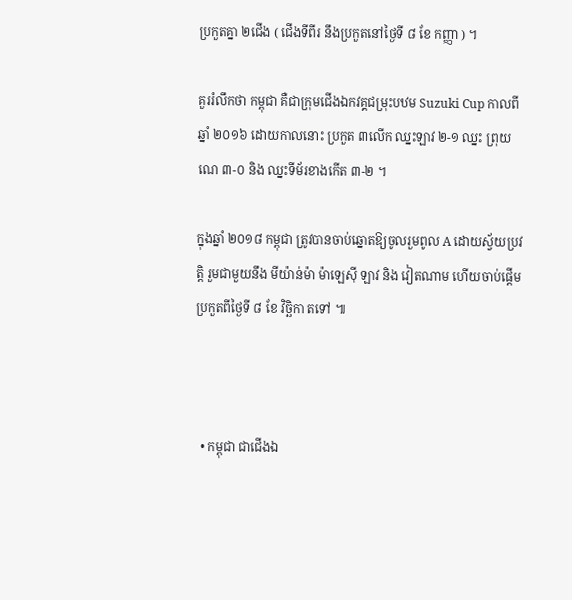ប្រកួតគ្នា ២ជើង ( ជើងទីពីរ នឹងប្រកួតនៅថ្ងៃទី ៨ ខែ កញ្ញា ) ។

គួររំលឹកថា កម្ពុជា គឺជាក្រុមជើងឯកវគ្គជម្រុះបឋម Suzuki Cup កាលពីឆ្នាំ ២០១៦ ដោយកាលនោះ ប្រកួត ៣លើក ឈ្នះឡាវ ២-១ ឈ្នះ ព្រុយណេ ៣-០ និង ឈ្នះទីម័រខាងកើត ៣-២ ។

ក្នុងឆ្នាំ ២០១៨ កម្ពុជា ត្រូវបានចាប់ឆ្នោតឱ្យចូលរួមពូល A ដោយស្វ័យប្រវត្តិ រួមជាមួយនឹង មីយ៉ាន់ម៉ា ម៉ាឡេស៊ី ឡាវ និង វៀតណាម ហើយចាប់ផ្តើមប្រកួតពីថ្ងៃទី ៨ ខែ វិច្ឆិកា តទៅ ៕



  • កម្ពុជា ជាជើងឯ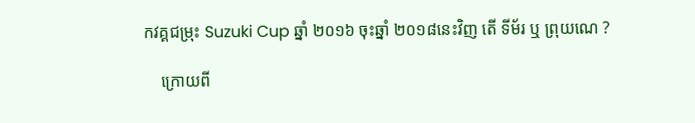កវគ្គជម្រុះ Suzuki Cup ឆ្នាំ ២០១៦ ចុះឆ្នាំ ២០១៨នេះវិញ តើ ទីម័រ ឬ ព្រុយណេ ?

    ក្រោយពី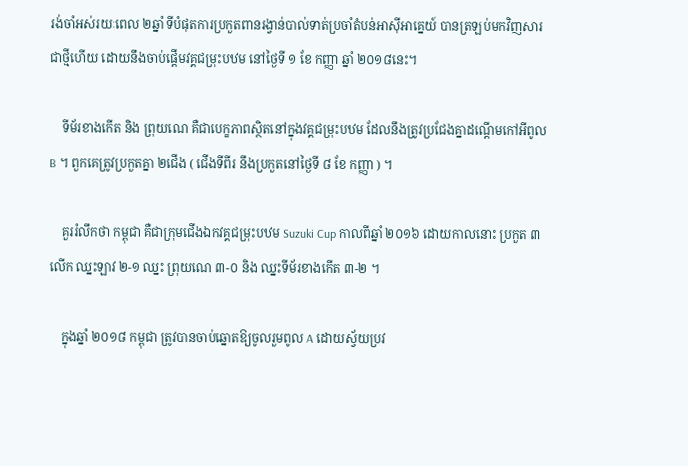រង់ចាំអស់រយៈពេល ២ឆ្នាំ ទីបំផុតការប្រកួតពានរង្វាន់បាល់ទាត់ប្រចាំតំបន់អាស៊ីអាគ្នេយ៍ បានត្រឡប់មកវិញសារជាថ្មីហើយ ដោយនឹងចាប់ផ្តើមវគ្គជម្រុះបឋម នៅថ្ងៃទី ១ ខែ កញ្ញា ឆ្នាំ ២០១៨នេះ។

    ទីម័រខាងកើត និង ព្រុយណេ គឺជាបេក្ខភាពស្ថិតនៅក្នុងវគ្គជម្រុះបឋម ដែលនឹងត្រូវប្រជែងគ្នាដណ្តើមកៅអីពូល B ។ ពួកគេត្រូវប្រកួតគ្នា ២ជើង ( ជើងទីពីរ នឹងប្រកួតនៅថ្ងៃទី ៨ ខែ កញ្ញា ) ។

    គួររំលឹកថា កម្ពុជា គឺជាក្រុមជើងឯកវគ្គជម្រុះបឋម Suzuki Cup កាលពីឆ្នាំ ២០១៦ ដោយកាលនោះ ប្រកួត ៣លើក ឈ្នះឡាវ ២-១ ឈ្នះ ព្រុយណេ ៣-០ និង ឈ្នះទីម័រខាងកើត ៣-២ ។

    ក្នុងឆ្នាំ ២០១៨ កម្ពុជា ត្រូវបានចាប់ឆ្នោតឱ្យចូលរួមពូល A ដោយស្វ័យប្រវ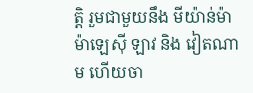ត្តិ រួមជាមួយនឹង មីយ៉ាន់ម៉ា ម៉ាឡេស៊ី ឡាវ និង វៀតណាម ហើយចា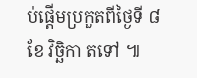ប់ផ្តើមប្រកួតពីថ្ងៃទី ៨ ខែ វិច្ឆិកា តទៅ ៕